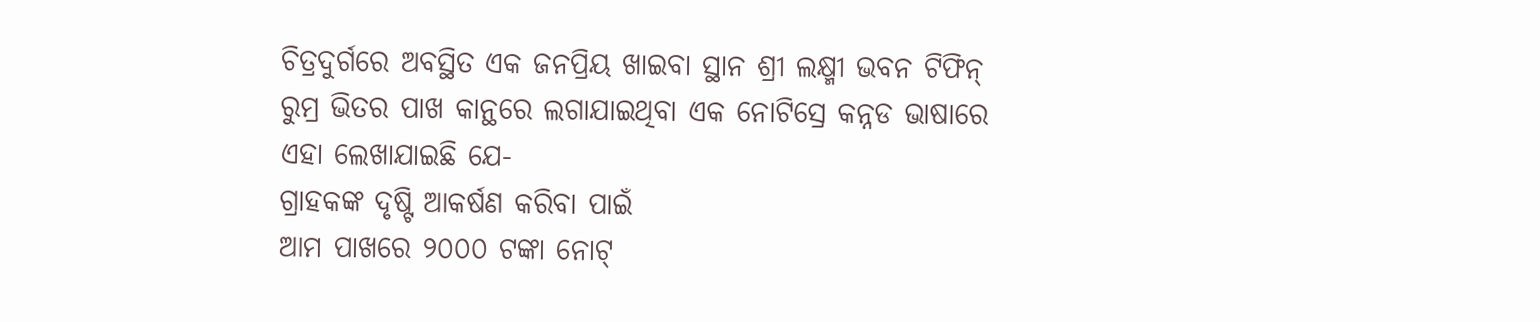ଚିତ୍ରଦୁର୍ଗରେ ଅବସ୍ଥିତ ଏକ ଜନପ୍ରିୟ ଖାଇବା ସ୍ଥାନ ଶ୍ରୀ ଲକ୍ଷ୍ମୀ ଭବନ ଟିଫିନ୍ ରୁମ୍ର ଭିତର ପାଖ କାନ୍ଥରେ ଲଗାଯାଇଥିବା ଏକ ନୋଟିସ୍ରେ କନ୍ନଡ ଭାଷାରେ ଏହା ଲେଖାଯାଇଛି ଯେ-
ଗ୍ରାହକଙ୍କ ଦୃଷ୍ଟି ଆକର୍ଷଣ କରିବା ପାଇଁ
ଆମ ପାଖରେ ୨୦୦୦ ଟଙ୍କା ନୋଟ୍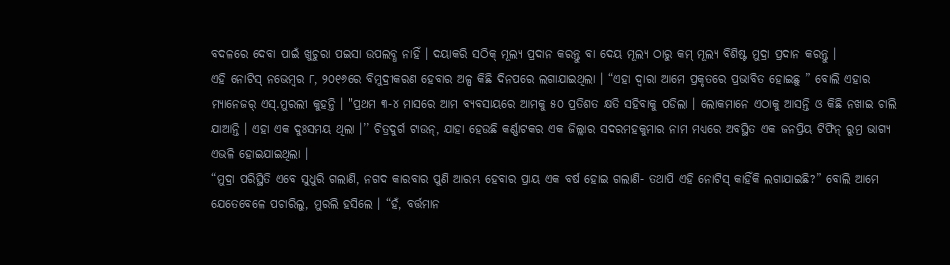ବଦଳରେ ଦେବା ପାଇଁ ଖୁଚୁରା ପଇସା ଉପଲବ୍ଧ ନାହିଁ । ଦୟାକରି ସଠିକ୍ ମୂଲ୍ୟ ପ୍ରଦାନ କରନ୍ତୁ ବା ଦେୟ ମୂଲ୍ୟ ଠାରୁ କମ୍ ମୂଲ୍ୟ ବିଶିଷ୍ଟ ମୁଦ୍ରା ପ୍ରଦାନ କରନ୍ତୁ ।
ଏହି ନୋଟିସ୍ ନଭେମ୍ବର ୮, ୨୦୧୬ରେ ବିମୁଦ୍ରୀକରଣ ହେବାର ଅଳ୍ପ କିଛି ଦିନପରେ ଲଗାଯାଇଥିଲା । “ଏହା ଦ୍ୱାରା ଆମେ ପ୍ରକୃତରେ ପ୍ରଭାବିତ ହୋଇଛୁ ” ବୋଲି ଏହାର ମ୍ୟାନେଜର୍ ଏସ୍.ମୁରଲୀ କୁହନ୍ତି । "ପ୍ରଥମ ୩-୪ ମାସରେ ଆମ ବ୍ୟବସାୟରେ ଆମକୁ ୫୦ ପ୍ରତିଶତ କ୍ଷତି ସହିବାକୁ ପଡିଲା । ଲୋକମାନେ ଏଠାକୁ ଆସନ୍ତି ଓ କିଛି ନଖାଇ ଚାଲି ଯାଆନ୍ତି । ଏହା ଏକ ଦୁଃସମୟ ଥିଲା ।’’ ଚିତ୍ରଦୁର୍ଗ ଟାଉନ୍, ଯାହା ହେଉଛି କର୍ଣ୍ଣାଟକର ଏକ ଜିଲ୍ଲାର ସଦରମହକୁମାର ନାମ ମଧ୍ୟରେ ଅବସ୍ଥିତ ଏକ ଜନପ୍ରିୟ ଟିଫିନ୍ ରୁମ୍ର ଭାଗ୍ୟ ଏଭଳି ହୋଇଯାଇଥିଲା ।
“ମୁଦ୍ରା ପରିସ୍ଥିତି ଏବେ ସୁଧୁରି ଗଲାଣି, ନଗଦ କାରବାର ପୁଣି ଆରମ୍ଭ ହେବାର ପ୍ରାୟ ଏକ ବର୍ଷ ହୋଇ ଗଲାଣି- ତଥାପି ଏହି ନୋଟିସ୍ କାହିଁକି ଲଗାଯାଇଛି?” ବୋଲି ଆମେ ଯେତେବେଳେ ପଚାରିଲୁ, ମୁରଲି ହସିଲେ । “ହଁ, ବର୍ତ୍ତମାନ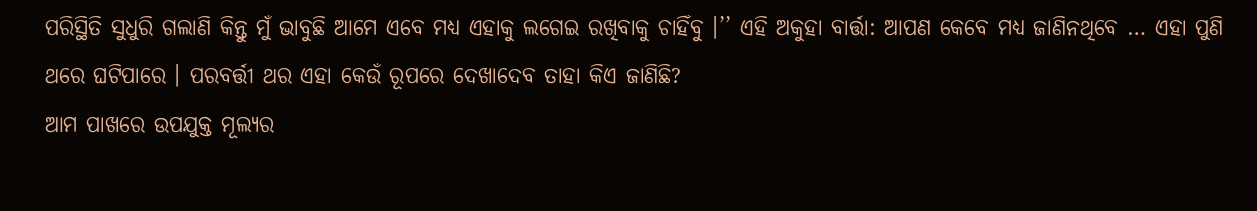ପରିସ୍ଥିତି ସୁଧୁରି ଗଲାଣି କିନ୍ତୁ ମୁଁ ଭାବୁଛି ଆମେ ଏବେ ମଧ୍ୟ ଏହାକୁ ଲଗେଇ ରଖିବାକୁ ଚାହିଁବୁ ।’’ ଏହି ଅକୁହା ବାର୍ତ୍ତା: ଆପଣ କେବେ ମଧ୍ୟ ଜାଣିନଥିବେ … ଏହା ପୁଣି ଥରେ ଘଟିପାରେ । ପରବର୍ତ୍ତୀ ଥର ଏହା କେଉଁ ରୂପରେ ଦେଖାଦେବ ତାହା କିଏ ଜାଣିଛି?
ଆମ ପାଖରେ ଉପଯୁକ୍ତ ମୂଲ୍ୟର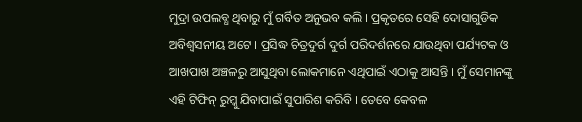ମୁଦ୍ରା ଉପଲବ୍ଧ ଥିବାରୁ ମୁଁ ଗର୍ବିତ ଅନୁଭବ କଲି । ପ୍ରକୃତରେ ସେହି ଦୋସାଗୁଡିକ ଅବିଶ୍ୱସନୀୟ ଅଟେ । ପ୍ରସିଦ୍ଧ ଚିତ୍ରଦୁର୍ଗ ଦୁର୍ଗ ପରିଦର୍ଶନରେ ଯାଉଥିବା ପର୍ଯ୍ୟଟକ ଓ ଆଖପାଖ ଅଞ୍ଚଳରୁ ଆସୁଥିବା ଲୋକମାନେ ଏଥିପାଇଁ ଏଠାକୁ ଆସନ୍ତି । ମୁଁ ସେମାନଙ୍କୁ ଏହି ଟିଫିନ୍ ରୁମ୍କୁ ଯିବାପାଇଁ ସୁପାରିଶ କରିବି । ତେବେ କେବଳ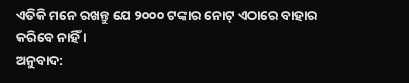ଏତିକି ମନେ ରଖନ୍ତୁ ଯେ ୨୦୦୦ ଟଙ୍କାର ନୋଟ୍ ଏଠାରେ ବାହାର କରିବେ ନାହିଁ ।
ଅନୁବାଦ: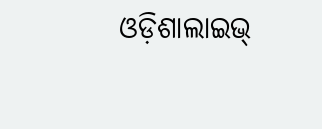ଓଡ଼ିଶାଲାଇଭ୍